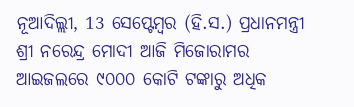ନୂଆଦିଲ୍ଲୀ, 13 ସେପ୍ଟେମ୍ବର (ହି.ସ.) ପ୍ରଧାନମନ୍ତ୍ରୀ ଶ୍ରୀ ନରେନ୍ଦ୍ର ମୋଦୀ ଆଜି ମିଜୋରାମର ଆଇଜଲରେ ୯୦୦୦ କୋଟି ଟଙ୍କାରୁ ଅଧିକ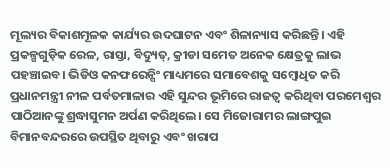ମୂଲ୍ୟର ବିକାଶମୂଳକ କାର୍ଯ୍ୟର ଉଦଘାଟନ ଏବଂ ଶିଳାନ୍ୟାସ କରିଛନ୍ତି। ଏହି ପ୍ରକଳ୍ପଗୁଡ଼ିକ ରେଳ, ରାସ୍ତା, ବିଦ୍ୟୁତ୍, କ୍ରୀଡା ସମେତ ଅନେକ କ୍ଷେତ୍ରକୁ ଲାଭ ପହଞ୍ଚାଇବ। ଭିଡିଓ କନଫରେନ୍ସିଂ ମାଧ୍ୟମରେ ସମାବେଶକୁ ସମ୍ବୋଧିତ କରି ପ୍ରଧାନମନ୍ତ୍ରୀ ନୀଳ ପର୍ବତମାଳାର ଏହି ସୁନ୍ଦର ଭୂମିରେ ରାଜତ୍ୱ କରିଥିବା ପରମେଶ୍ୱର ପାଠିଆନଙ୍କୁ ଶ୍ରଦ୍ଧାସୁମନ ଅର୍ପଣ କରିଥିଲେ। ସେ ମିଜୋରାମର ଲାଙ୍ଗପୁଇ ବିମାନବନ୍ଦରରେ ଉପସ୍ଥିତ ଥିବାରୁ ଏବଂ ଖରାପ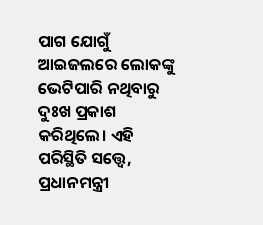ପାଗ ଯୋଗୁଁ ଆଇଜଲରେ ଲୋକଙ୍କୁ ଭେଟିପାରି ନଥିବାରୁ ଦୁଃଖ ପ୍ରକାଶ କରିଥିଲେ। ଏହି ପରିସ୍ଥିତି ସତ୍ତ୍ୱେ, ପ୍ରଧାନମନ୍ତ୍ରୀ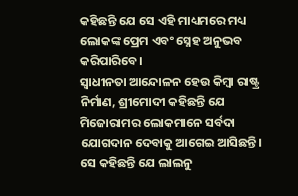କହିଛନ୍ତି ଯେ ସେ ଏହି ମାଧ୍ୟମରେ ମଧ୍ୟ ଲୋକଙ୍କ ପ୍ରେମ ଏବଂ ସ୍ନେହ ଅନୁଭବ କରିପାରିବେ।
ସ୍ୱାଧୀନତା ଆନ୍ଦୋଳନ ହେଉ କିମ୍ବା ରାଷ୍ଟ୍ର ନିର୍ମାଣ, ଶ୍ରୀମୋଦୀ କହିଛନ୍ତି ଯେ ମିଜୋରାମର ଲୋକମାନେ ସର୍ବଦା ଯୋଗଦାନ ଦେବାକୁ ଆଗେଇ ଆସିଛନ୍ତି। ସେ କହିଛନ୍ତି ଯେ ଲାଲନୁ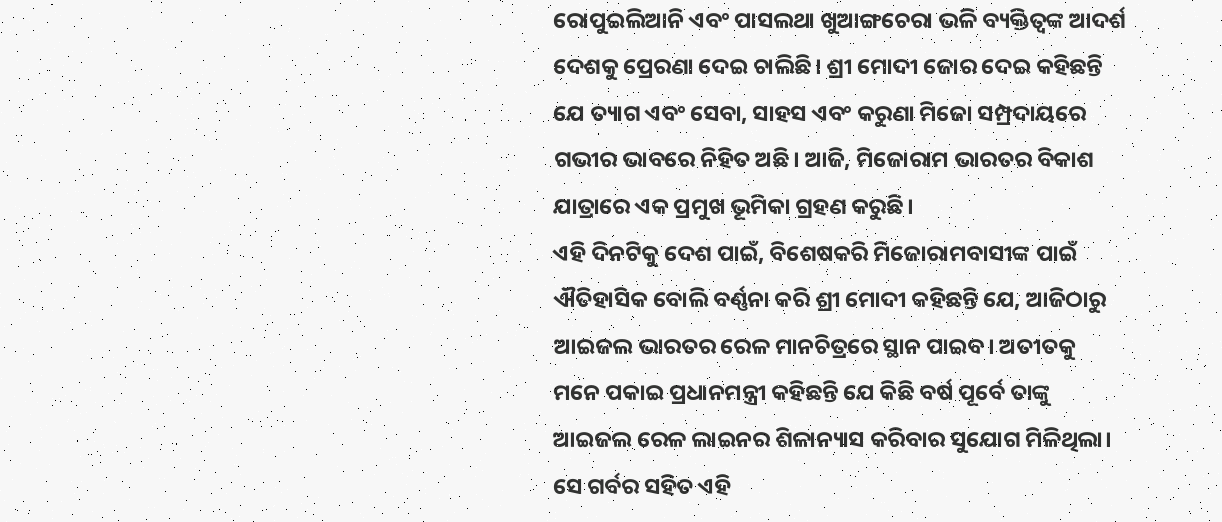ରୋପୁଇଲିଆନି ଏବଂ ପାସଲଥା ଖୁଆଙ୍ଗଚେରା ଭଳି ବ୍ୟକ୍ତିତ୍ୱଙ୍କ ଆଦର୍ଶ ଦେଶକୁ ପ୍ରେରଣା ଦେଇ ଚାଲିଛି। ଶ୍ରୀ ମୋଦୀ ଜୋର ଦେଇ କହିଛନ୍ତି ଯେ ତ୍ୟାଗ ଏବଂ ସେବା, ସାହସ ଏବଂ କରୁଣା ମିଜୋ ସମ୍ପ୍ରଦାୟରେ ଗଭୀର ଭାବରେ ନିହିତ ଅଛି। ଆଜି, ମିଜୋରାମ ଭାରତର ବିକାଶ ଯାତ୍ରାରେ ଏକ ପ୍ରମୁଖ ଭୂମିକା ଗ୍ରହଣ କରୁଛି।
ଏହି ଦିନଟିକୁ ଦେଶ ପାଇଁ, ବିଶେଷକରି ମିଜୋରାମବାସୀଙ୍କ ପାଇଁ ଐତିହାସିକ ବୋଲି ବର୍ଣ୍ଣନା କରି ଶ୍ରୀ ମୋଦୀ କହିଛନ୍ତି ଯେ, ଆଜିଠାରୁ ଆଇଜଲ ଭାରତର ରେଳ ମାନଚିତ୍ରରେ ସ୍ଥାନ ପାଇବ। ଅତୀତକୁ ମନେ ପକାଇ ପ୍ରଧାନମନ୍ତ୍ରୀ କହିଛନ୍ତି ଯେ କିଛି ବର୍ଷ ପୂର୍ବେ ତାଙ୍କୁ ଆଇଜଲ ରେଳ ଲାଇନର ଶିଳାନ୍ୟାସ କରିବାର ସୁଯୋଗ ମିଳିଥିଲା। ସେ ଗର୍ବର ସହିତ ଏହି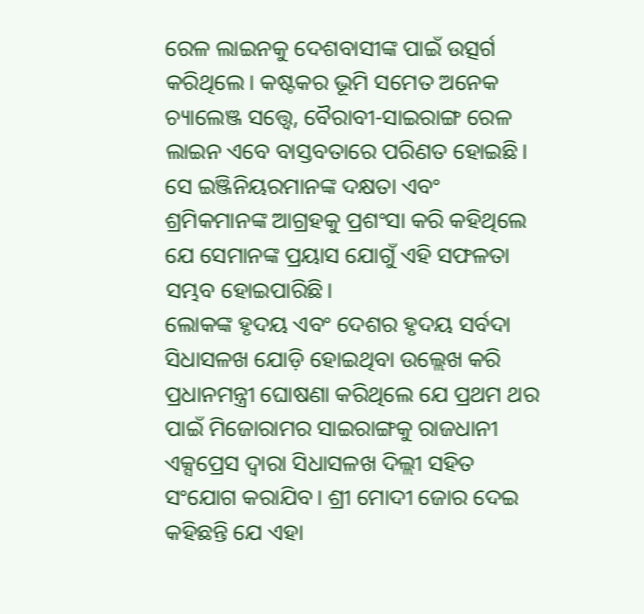ରେଳ ଲାଇନକୁ ଦେଶବାସୀଙ୍କ ପାଇଁ ଉତ୍ସର୍ଗ କରିଥିଲେ। କଷ୍ଟକର ଭୂମି ସମେତ ଅନେକ ଚ୍ୟାଲେଞ୍ଜ ସତ୍ତ୍ୱେ, ବୈରାବୀ-ସାଇରାଙ୍ଗ ରେଳ ଲାଇନ ଏବେ ବାସ୍ତବତାରେ ପରିଣତ ହୋଇଛି। ସେ ଇଞ୍ଜିନିୟରମାନଙ୍କ ଦକ୍ଷତା ଏବଂ ଶ୍ରମିକମାନଙ୍କ ଆଗ୍ରହକୁ ପ୍ରଶଂସା କରି କହିଥିଲେ ଯେ ସେମାନଙ୍କ ପ୍ରୟାସ ଯୋଗୁଁ ଏହି ସଫଳତା ସମ୍ଭବ ହୋଇପାରିଛି।
ଲୋକଙ୍କ ହୃଦୟ ଏବଂ ଦେଶର ହୃଦୟ ସର୍ବଦା ସିଧାସଳଖ ଯୋଡ଼ି ହୋଇଥିବା ଉଲ୍ଲେଖ କରି ପ୍ରଧାନମନ୍ତ୍ରୀ ଘୋଷଣା କରିଥିଲେ ଯେ ପ୍ରଥମ ଥର ପାଇଁ ମିଜୋରାମର ସାଇରାଙ୍ଗକୁ ରାଜଧାନୀ ଏକ୍ସପ୍ରେସ ଦ୍ୱାରା ସିଧାସଳଖ ଦିଲ୍ଲୀ ସହିତ ସଂଯୋଗ କରାଯିବ। ଶ୍ରୀ ମୋଦୀ ଜୋର ଦେଇ କହିଛନ୍ତି ଯେ ଏହା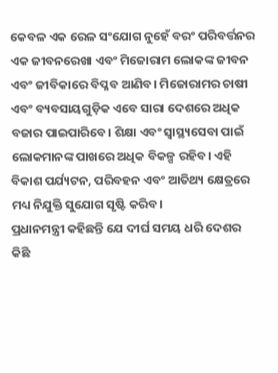କେବଳ ଏକ ରେଳ ସଂଯୋଗ ନୁହେଁ ବରଂ ପରିବର୍ତ୍ତନର ଏକ ଜୀବନରେଖା ଏବଂ ମିଜୋରାମ ଲୋକଙ୍କ ଜୀବନ ଏବଂ ଜୀବିକାରେ ବିପ୍ଳବ ଆଣିବ। ମିଜୋରାମର ଚାଷୀ ଏବଂ ବ୍ୟବସାୟଗୁଡ଼ିକ ଏବେ ସାରା ଦେଶରେ ଅଧିକ ବଜାର ପାଇପାରିବେ। ଶିକ୍ଷା ଏବଂ ସ୍ୱାସ୍ଥ୍ୟସେବା ପାଇଁ ଲୋକମାନଙ୍କ ପାଖରେ ଅଧିକ ବିକଳ୍ପ ରହିବ। ଏହି ବିକାଶ ପର୍ଯ୍ୟଟନ, ପରିବହନ ଏବଂ ଆତିଥ୍ୟ କ୍ଷେତ୍ରରେ ମଧ୍ୟ ନିଯୁକ୍ତି ସୁଯୋଗ ସୃଷ୍ଟି କରିବ।
ପ୍ରଧାନମନ୍ତ୍ରୀ କହିଛନ୍ତି ଯେ ଦୀର୍ଘ ସମୟ ଧରି ଦେଶର କିଛି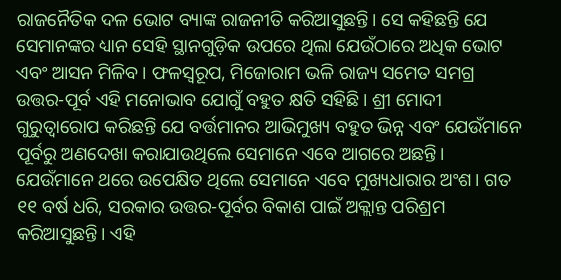ରାଜନୈତିକ ଦଳ ଭୋଟ ବ୍ୟାଙ୍କ ରାଜନୀତି କରିଆସୁଛନ୍ତି। ସେ କହିଛନ୍ତି ଯେ ସେମାନଙ୍କର ଧ୍ୟାନ ସେହି ସ୍ଥାନଗୁଡ଼ିକ ଉପରେ ଥିଲା ଯେଉଁଠାରେ ଅଧିକ ଭୋଟ ଏବଂ ଆସନ ମିଳିବ। ଫଳସ୍ୱରୂପ, ମିଜୋରାମ ଭଳି ରାଜ୍ୟ ସମେତ ସମଗ୍ର ଉତ୍ତର-ପୂର୍ବ ଏହି ମନୋଭାବ ଯୋଗୁଁ ବହୁତ କ୍ଷତି ସହିଛି। ଶ୍ରୀ ମୋଦୀ ଗୁରୁତ୍ୱାରୋପ କରିଛନ୍ତି ଯେ ବର୍ତ୍ତମାନର ଆଭିମୁଖ୍ୟ ବହୁତ ଭିନ୍ନ ଏବଂ ଯେଉଁମାନେ ପୂର୍ବରୁ ଅଣଦେଖା କରାଯାଉଥିଲେ ସେମାନେ ଏବେ ଆଗରେ ଅଛନ୍ତି। ଯେଉଁମାନେ ଥରେ ଉପେକ୍ଷିତ ଥିଲେ ସେମାନେ ଏବେ ମୁଖ୍ୟଧାରାର ଅଂଶ। ଗତ ୧୧ ବର୍ଷ ଧରି, ସରକାର ଉତ୍ତର-ପୂର୍ବର ବିକାଶ ପାଇଁ ଅକ୍ଲାନ୍ତ ପରିଶ୍ରମ କରିଆସୁଛନ୍ତି। ଏହି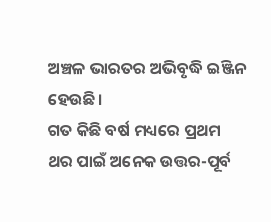ଅଞ୍ଚଳ ଭାରତର ଅଭିବୃଦ୍ଧି ଇଞ୍ଜିନ ହେଉଛି।
ଗତ କିଛି ବର୍ଷ ମଧ୍ୟରେ ପ୍ରଥମ ଥର ପାଇଁ ଅନେକ ଉତ୍ତର-ପୂର୍ବ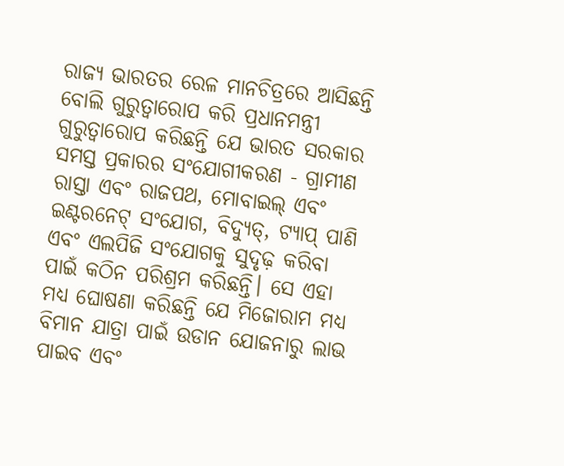ରାଜ୍ୟ ଭାରତର ରେଳ ମାନଚିତ୍ରରେ ଆସିଛନ୍ତି ବୋଲି ଗୁରୁତ୍ୱାରୋପ କରି ପ୍ରଧାନମନ୍ତ୍ରୀ ଗୁରୁତ୍ୱାରୋପ କରିଛନ୍ତି ଯେ ଭାରତ ସରକାର ସମସ୍ତ ପ୍ରକାରର ସଂଯୋଗୀକରଣ - ଗ୍ରାମୀଣ ରାସ୍ତା ଏବଂ ରାଜପଥ, ମୋବାଇଲ୍ ଏବଂ ଇଣ୍ଟରନେଟ୍ ସଂଯୋଗ, ବିଦ୍ୟୁତ୍, ଟ୍ୟାପ୍ ପାଣି ଏବଂ ଏଲପିଜି ସଂଯୋଗକୁ ସୁଦୃଢ଼ କରିବା ପାଇଁ କଠିନ ପରିଶ୍ରମ କରିଛନ୍ତି। ସେ ଏହା ମଧ୍ୟ ଘୋଷଣା କରିଛନ୍ତି ଯେ ମିଜୋରାମ ମଧ୍ୟ ବିମାନ ଯାତ୍ରା ପାଇଁ ଉଡାନ ଯୋଜନାରୁ ଲାଭ ପାଇବ ଏବଂ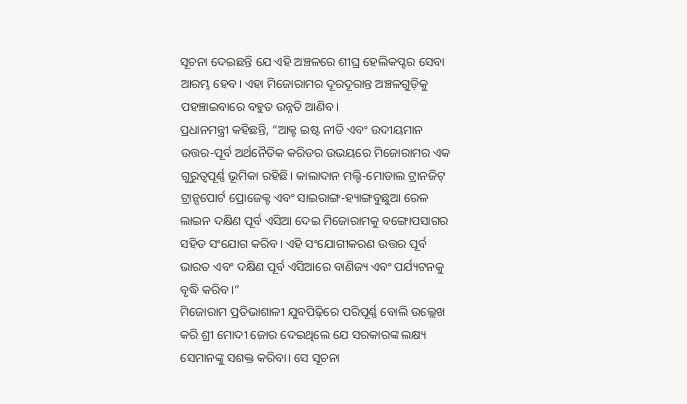ସୂଚନା ଦେଇଛନ୍ତି ଯେ ଏହି ଅଞ୍ଚଳରେ ଶୀଘ୍ର ହେଲିକପ୍ଟର ସେବା ଆରମ୍ଭ ହେବ। ଏହା ମିଜୋରାମର ଦୂରଦୂରାନ୍ତ ଅଞ୍ଚଳଗୁଡ଼ିକୁ ପହଞ୍ଚାଇବାରେ ବହୁତ ଉନ୍ନତି ଆଣିବ।
ପ୍ରଧାନମନ୍ତ୍ରୀ କହିଛନ୍ତି, “ଆକ୍ଟ ଇଷ୍ଟ ନୀତି ଏବଂ ଉଦୀୟମାନ ଉତ୍ତର-ପୂର୍ବ ଅର୍ଥନୈତିକ କରିଡର ଉଭୟରେ ମିଜୋରାମର ଏକ ଗୁରୁତ୍ୱପୂର୍ଣ୍ଣ ଭୂମିକା ରହିଛି। କାଲାଦାନ ମଲ୍ଟି-ମୋଡାଲ ଟ୍ରାନଜିଟ୍ ଟ୍ରାନ୍ସପୋର୍ଟ ପ୍ରୋଜେକ୍ଟ ଏବଂ ସାଇରାଙ୍ଗ-ହ୍ୟାଙ୍ଗବୁଛୁଆ ରେଳ ଲାଇନ ଦକ୍ଷିଣ ପୂର୍ବ ଏସିଆ ଦେଇ ମିଜୋରାମକୁ ବଙ୍ଗୋପସାଗର ସହିତ ସଂଯୋଗ କରିବ। ଏହି ସଂଯୋଗୀକରଣ ଉତ୍ତର ପୂର୍ବ ଭାରତ ଏବଂ ଦକ୍ଷିଣ ପୂର୍ବ ଏସିଆରେ ବାଣିଜ୍ୟ ଏବଂ ପର୍ଯ୍ୟଟନକୁ ବୃଦ୍ଧି କରିବ।”
ମିଜୋରାମ ପ୍ରତିଭାଶାଳୀ ଯୁବପିଢ଼ିରେ ପରିପୂର୍ଣ୍ଣ ବୋଲି ଉଲ୍ଲେଖ କରି ଶ୍ରୀ ମୋଦୀ ଜୋର ଦେଇଥିଲେ ଯେ ସରକାରଙ୍କ ଲକ୍ଷ୍ୟ ସେମାନଙ୍କୁ ସଶକ୍ତ କରିବା। ସେ ସୂଚନା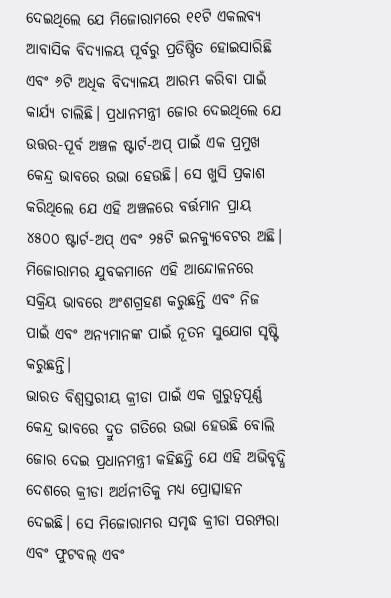ଦେଇଥିଲେ ଯେ ମିଜୋରାମରେ ୧୧ଟି ଏକଲବ୍ୟ ଆବାସିକ ବିଦ୍ୟାଳୟ ପୂର୍ବରୁ ପ୍ରତିଷ୍ଠିତ ହୋଇସାରିଛି ଏବଂ ୬ଟି ଅଧିକ ବିଦ୍ୟାଳୟ ଆରମ୍ଭ କରିବା ପାଇଁ କାର୍ଯ୍ୟ ଚାଲିଛି। ପ୍ରଧାନମନ୍ତ୍ରୀ ଜୋର ଦେଇଥିଲେ ଯେ ଉତ୍ତର-ପୂର୍ବ ଅଞ୍ଚଳ ଷ୍ଟାର୍ଟ-ଅପ୍ ପାଇଁ ଏକ ପ୍ରମୁଖ କେନ୍ଦ୍ର ଭାବରେ ଉଭା ହେଉଛି। ସେ ଖୁସି ପ୍ରକାଶ କରିଥିଲେ ଯେ ଏହି ଅଞ୍ଚଳରେ ବର୍ତ୍ତମାନ ପ୍ରାୟ ୪୫୦୦ ଷ୍ଟାର୍ଟ-ଅପ୍ ଏବଂ ୨୫ଟି ଇନକ୍ୟୁବେଟର ଅଛି। ମିଜୋରାମର ଯୁବକମାନେ ଏହି ଆନ୍ଦୋଳନରେ ସକ୍ରିୟ ଭାବରେ ଅଂଶଗ୍ରହଣ କରୁଛନ୍ତି ଏବଂ ନିଜ ପାଇଁ ଏବଂ ଅନ୍ୟମାନଙ୍କ ପାଇଁ ନୂତନ ସୁଯୋଗ ସୃଷ୍ଟି କରୁଛନ୍ତି।
ଭାରତ ବିଶ୍ୱସ୍ତରୀୟ କ୍ରୀଡା ପାଇଁ ଏକ ଗୁରୁତ୍ୱପୂର୍ଣ୍ଣ କେନ୍ଦ୍ର ଭାବରେ ଦ୍ରୁତ ଗତିରେ ଉଭା ହେଉଛି ବୋଲି ଜୋର ଦେଇ ପ୍ରଧାନମନ୍ତ୍ରୀ କହିଛନ୍ତି ଯେ ଏହି ଅଭିବୃଦ୍ଧି ଦେଶରେ କ୍ରୀଡା ଅର୍ଥନୀତିକୁ ମଧ୍ୟ ପ୍ରୋତ୍ସାହନ ଦେଇଛି। ସେ ମିଜୋରାମର ସମୃଦ୍ଧ କ୍ରୀଡା ପରମ୍ପରା ଏବଂ ଫୁଟବଲ୍ ଏବଂ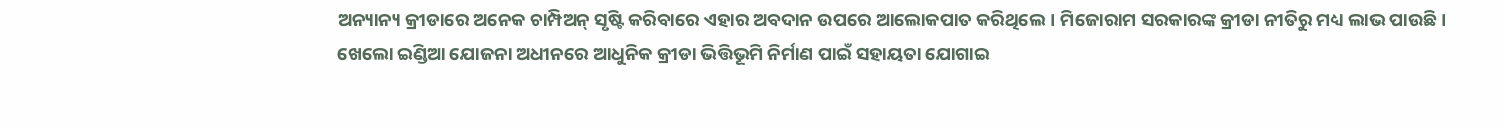ଅନ୍ୟାନ୍ୟ କ୍ରୀଡାରେ ଅନେକ ଚାମ୍ପିଅନ୍ ସୃଷ୍ଟି କରିବାରେ ଏହାର ଅବଦାନ ଉପରେ ଆଲୋକପାତ କରିଥିଲେ। ମିଜୋରାମ ସରକାରଙ୍କ କ୍ରୀଡା ନୀତିରୁ ମଧ୍ୟ ଲାଭ ପାଉଛି। ଖେଲୋ ଇଣ୍ଡିଆ ଯୋଜନା ଅଧୀନରେ ଆଧୁନିକ କ୍ରୀଡା ଭିତ୍ତିଭୂମି ନିର୍ମାଣ ପାଇଁ ସହାୟତା ଯୋଗାଇ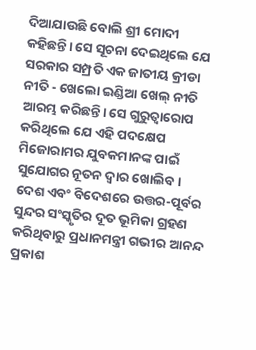ଦିଆଯାଉଛି ବୋଲି ଶ୍ରୀ ମୋଦୀ କହିଛନ୍ତି। ସେ ସୂଚନା ଦେଇଥିଲେ ଯେ ସରକାର ସମ୍ପ୍ରତି ଏକ ଜାତୀୟ କ୍ରୀଡା ନୀତି - ଖେଲୋ ଇଣ୍ଡିଆ ଖେଲ୍ ନୀତି ଆରମ୍ଭ କରିଛନ୍ତି। ସେ ଗୁରୁତ୍ୱାରୋପ କରିଥିଲେ ଯେ ଏହି ପଦକ୍ଷେପ ମିଜୋରାମର ଯୁବକମାନଙ୍କ ପାଇଁ ସୁଯୋଗର ନୂତନ ଦ୍ୱାର ଖୋଲିବ।
ଦେଶ ଏବଂ ବିଦେଶରେ ଉତ୍ତର-ପୂର୍ବର ସୁନ୍ଦର ସଂସ୍କୃତିର ଦୂତ ଭୂମିକା ଗ୍ରହଣ କରିଥିବାରୁ ପ୍ରଧାନମନ୍ତ୍ରୀ ଗଭୀର ଆନନ୍ଦ ପ୍ରକାଶ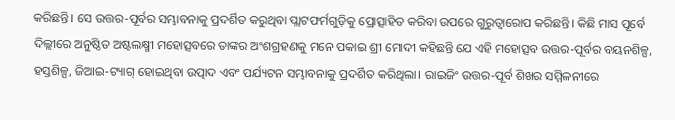କରିଛନ୍ତି। ସେ ଉତ୍ତର-ପୂର୍ବର ସମ୍ଭାବନାକୁ ପ୍ରଦର୍ଶିତ କରୁଥିବା ପ୍ଲାଟଫର୍ମଗୁଡ଼ିକୁ ପ୍ରୋତ୍ସାହିତ କରିବା ଉପରେ ଗୁରୁତ୍ୱାରୋପ କରିଛନ୍ତି। କିଛି ମାସ ପୂର୍ବେ ଦିଲ୍ଲୀରେ ଅନୁଷ୍ଠିତ ଅଷ୍ଟଲକ୍ଷ୍ମୀ ମହୋତ୍ସବରେ ତାଙ୍କର ଅଂଶଗ୍ରହଣକୁ ମନେ ପକାଇ ଶ୍ରୀ ମୋଦୀ କହିଛନ୍ତି ଯେ ଏହି ମହୋତ୍ସବ ଉତ୍ତର-ପୂର୍ବର ବୟନଶିଳ୍ପ, ହସ୍ତଶିଳ୍ପ, ଜିଆଇ-ଟ୍ୟାଗ୍ ହୋଇଥିବା ଉତ୍ପାଦ ଏବଂ ପର୍ଯ୍ୟଟନ ସମ୍ଭାବନାକୁ ପ୍ରଦର୍ଶିତ କରିଥିଲା। ରାଇଜିଂ ଉତ୍ତର-ପୂର୍ବ ଶିଖର ସମ୍ମିଳନୀରେ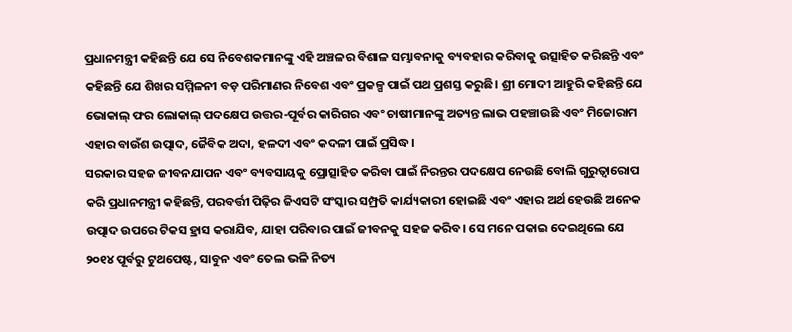ପ୍ରଧାନମନ୍ତ୍ରୀ କହିଛନ୍ତି ଯେ ସେ ନିବେଶକମାନଙ୍କୁ ଏହି ଅଞ୍ଚଳର ବିଶାଳ ସମ୍ଭାବନାକୁ ବ୍ୟବହାର କରିବାକୁ ଉତ୍ସାହିତ କରିଛନ୍ତି ଏବଂ କହିଛନ୍ତି ଯେ ଶିଖର ସମ୍ମିଳନୀ ବଡ଼ ପରିମାଣର ନିବେଶ ଏବଂ ପ୍ରକଳ୍ପ ପାଇଁ ପଥ ପ୍ରଶସ୍ତ କରୁଛି। ଶ୍ରୀ ମୋଦୀ ଆହୁରି କହିଛନ୍ତି ଯେ ଭୋକାଲ୍ ଫର ଲୋକାଲ୍ ପଦକ୍ଷେପ ଉତ୍ତର-ପୂର୍ବର କାରିଗର ଏବଂ ଚାଷୀମାନଙ୍କୁ ଅତ୍ୟନ୍ତ ଲାଭ ପହଞ୍ଚାଉଛି ଏବଂ ମିଜୋରାମ ଏହାର ବାଉଁଶ ଉତ୍ପାଦ, ଜୈବିକ ଅଦା, ହଳଦୀ ଏବଂ କଦଳୀ ପାଇଁ ପ୍ରସିଦ୍ଧ।
ସରକାର ସହଜ ଜୀବନଯାପନ ଏବଂ ବ୍ୟବସାୟକୁ ପ୍ରୋତ୍ସାହିତ କରିବା ପାଇଁ ନିରନ୍ତର ପଦକ୍ଷେପ ନେଉଛି ବୋଲି ଗୁରୁତ୍ୱାରୋପ କରି ପ୍ରଧାନମନ୍ତ୍ରୀ କହିଛନ୍ତି, ପରବର୍ତ୍ତୀ ପିଢ଼ିର ଜିଏସଟି ସଂସ୍କାର ସମ୍ପ୍ରତି କାର୍ଯ୍ୟକାରୀ ହୋଇଛି ଏବଂ ଏହାର ଅର୍ଥ ହେଉଛି ଅନେକ ଉତ୍ପାଦ ଉପରେ ଟିକସ ହ୍ରାସ କରାଯିବ, ଯାହା ପରିବାର ପାଇଁ ଜୀବନକୁ ସହଜ କରିବ। ସେ ମନେ ପକାଇ ଦେଇଥିଲେ ଯେ ୨୦୧୪ ପୂର୍ବରୁ ଟୁଥପେଷ୍ଟ, ସାବୁନ ଏବଂ ତେଲ ଭଳି ନିତ୍ୟ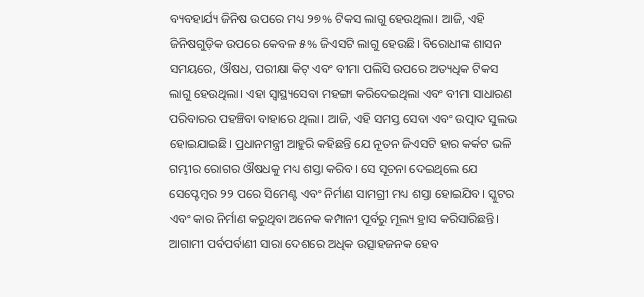ବ୍ୟବହାର୍ଯ୍ୟ ଜିନିଷ ଉପରେ ମଧ୍ୟ ୨୭% ଟିକସ ଲାଗୁ ହେଉଥିଲା। ଆଜି, ଏହି ଜିନିଷଗୁଡ଼ିକ ଉପରେ କେବଳ ୫% ଜିଏସଟି ଲାଗୁ ହେଉଛି। ବିରୋଧୀଙ୍କ ଶାସନ ସମୟରେ, ଔଷଧ, ପରୀକ୍ଷା କିଟ୍ ଏବଂ ବୀମା ପଲିସି ଉପରେ ଅତ୍ୟଧିକ ଟିକସ ଲାଗୁ ହେଉଥିଲା। ଏହା ସ୍ୱାସ୍ଥ୍ୟସେବା ମହଙ୍ଗା କରିଦେଇଥିଲା ଏବଂ ବୀମା ସାଧାରଣ ପରିବାରର ପହଞ୍ଚିବା ବାହାରେ ଥିଲା। ଆଜି, ଏହି ସମସ୍ତ ସେବା ଏବଂ ଉତ୍ପାଦ ସୁଲଭ ହୋଇଯାଇଛି। ପ୍ରଧାନମନ୍ତ୍ରୀ ଆହୁରି କହିଛନ୍ତି ଯେ ନୂତନ ଜିଏସଟି ହାର କର୍କଟ ଭଳି ଗମ୍ଭୀର ରୋଗର ଔଷଧକୁ ମଧ୍ୟ ଶସ୍ତା କରିବ। ସେ ସୂଚନା ଦେଇଥିଲେ ଯେ ସେପ୍ଟେମ୍ବର ୨୨ ପରେ ସିମେଣ୍ଟ ଏବଂ ନିର୍ମାଣ ସାମଗ୍ରୀ ମଧ୍ୟ ଶସ୍ତା ହୋଇଯିବ। ସ୍କୁଟର ଏବଂ କାର ନିର୍ମାଣ କରୁଥିବା ଅନେକ କମ୍ପାନୀ ପୂର୍ବରୁ ମୂଲ୍ୟ ହ୍ରାସ କରିସାରିଛନ୍ତି। ଆଗାମୀ ପର୍ବପର୍ବାଣୀ ସାରା ଦେଶରେ ଅଧିକ ଉତ୍ସାହଜନକ ହେବ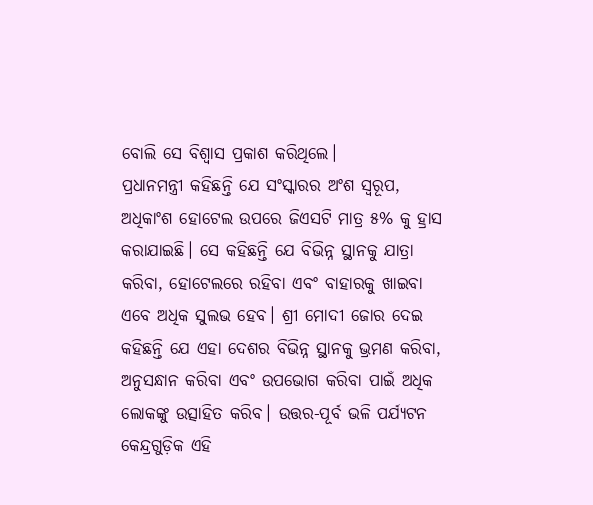ବୋଲି ସେ ବିଶ୍ୱାସ ପ୍ରକାଶ କରିଥିଲେ।
ପ୍ରଧାନମନ୍ତ୍ରୀ କହିଛନ୍ତି ଯେ ସଂସ୍କାରର ଅଂଶ ସ୍ୱରୂପ, ଅଧିକାଂଶ ହୋଟେଲ ଉପରେ ଜିଏସଟି ମାତ୍ର ୫% କୁ ହ୍ରାସ କରାଯାଇଛି। ସେ କହିଛନ୍ତି ଯେ ବିଭିନ୍ନ ସ୍ଥାନକୁ ଯାତ୍ରା କରିବା, ହୋଟେଲରେ ରହିବା ଏବଂ ବାହାରକୁ ଖାଇବା ଏବେ ଅଧିକ ସୁଲଭ ହେବ। ଶ୍ରୀ ମୋଦୀ ଜୋର ଦେଇ କହିଛନ୍ତି ଯେ ଏହା ଦେଶର ବିଭିନ୍ନ ସ୍ଥାନକୁ ଭ୍ରମଣ କରିବା, ଅନୁସନ୍ଧାନ କରିବା ଏବଂ ଉପଭୋଗ କରିବା ପାଇଁ ଅଧିକ ଲୋକଙ୍କୁ ଉତ୍ସାହିତ କରିବ। ଉତ୍ତର-ପୂର୍ବ ଭଳି ପର୍ଯ୍ୟଟନ କେନ୍ଦ୍ରଗୁଡ଼ିକ ଏହି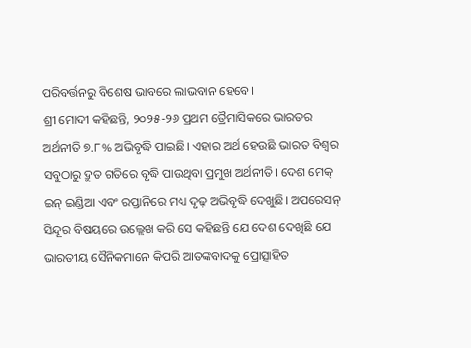ପରିବର୍ତ୍ତନରୁ ବିଶେଷ ଭାବରେ ଲାଭବାନ ହେବେ।
ଶ୍ରୀ ମୋଦୀ କହିଛନ୍ତି, ୨୦୨୫-୨୬ ପ୍ରଥମ ତ୍ରୈମାସିକରେ ଭାରତର ଅର୍ଥନୀତି ୭.୮% ଅଭିବୃଦ୍ଧି ପାଇଛି। ଏହାର ଅର୍ଥ ହେଉଛି ଭାରତ ବିଶ୍ୱର ସବୁଠାରୁ ଦ୍ରୁତ ଗତିରେ ବୃଦ୍ଧି ପାଉଥିବା ପ୍ରମୁଖ ଅର୍ଥନୀତି। ଦେଶ ମେକ୍ ଇନ୍ ଇଣ୍ଡିଆ ଏବଂ ରପ୍ତାନିରେ ମଧ୍ୟ ଦୃଢ଼ ଅଭିବୃଦ୍ଧି ଦେଖୁଛି। ଅପରେସନ୍ ସିନ୍ଦୂର ବିଷୟରେ ଉଲ୍ଲେଖ କରି ସେ କହିଛନ୍ତି ଯେ ଦେଶ ଦେଖିଛି ଯେ ଭାରତୀୟ ସୈନିକମାନେ କିପରି ଆତଙ୍କବାଦକୁ ପ୍ରୋତ୍ସାହିତ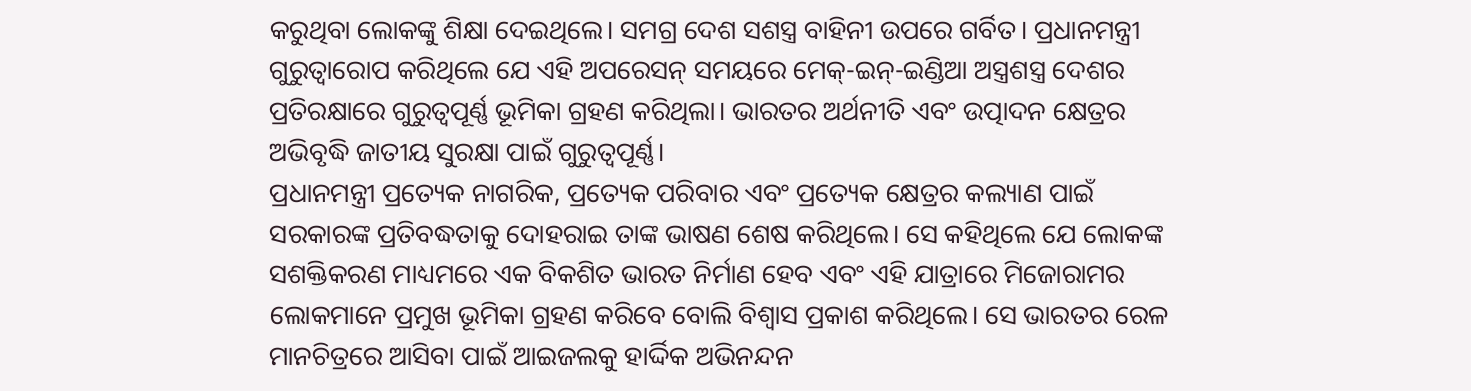କରୁଥିବା ଲୋକଙ୍କୁ ଶିକ୍ଷା ଦେଇଥିଲେ। ସମଗ୍ର ଦେଶ ସଶସ୍ତ୍ର ବାହିନୀ ଉପରେ ଗର୍ବିତ। ପ୍ରଧାନମନ୍ତ୍ରୀ ଗୁରୁତ୍ୱାରୋପ କରିଥିଲେ ଯେ ଏହି ଅପରେସନ୍ ସମୟରେ ମେକ୍-ଇନ୍-ଇଣ୍ଡିଆ ଅସ୍ତ୍ରଶସ୍ତ୍ର ଦେଶର ପ୍ରତିରକ୍ଷାରେ ଗୁରୁତ୍ୱପୂର୍ଣ୍ଣ ଭୂମିକା ଗ୍ରହଣ କରିଥିଲା। ଭାରତର ଅର୍ଥନୀତି ଏବଂ ଉତ୍ପାଦନ କ୍ଷେତ୍ରର ଅଭିବୃଦ୍ଧି ଜାତୀୟ ସୁରକ୍ଷା ପାଇଁ ଗୁରୁତ୍ୱପୂର୍ଣ୍ଣ।
ପ୍ରଧାନମନ୍ତ୍ରୀ ପ୍ରତ୍ୟେକ ନାଗରିକ, ପ୍ରତ୍ୟେକ ପରିବାର ଏବଂ ପ୍ରତ୍ୟେକ କ୍ଷେତ୍ରର କଲ୍ୟାଣ ପାଇଁ ସରକାରଙ୍କ ପ୍ରତିବଦ୍ଧତାକୁ ଦୋହରାଇ ତାଙ୍କ ଭାଷଣ ଶେଷ କରିଥିଲେ। ସେ କହିଥିଲେ ଯେ ଲୋକଙ୍କ ସଶକ୍ତିକରଣ ମାଧ୍ୟମରେ ଏକ ବିକଶିତ ଭାରତ ନିର୍ମାଣ ହେବ ଏବଂ ଏହି ଯାତ୍ରାରେ ମିଜୋରାମର ଲୋକମାନେ ପ୍ରମୁଖ ଭୂମିକା ଗ୍ରହଣ କରିବେ ବୋଲି ବିଶ୍ୱାସ ପ୍ରକାଶ କରିଥିଲେ। ସେ ଭାରତର ରେଳ ମାନଚିତ୍ରରେ ଆସିବା ପାଇଁ ଆଇଜଲକୁ ହାର୍ଦ୍ଦିକ ଅଭିନନ୍ଦନ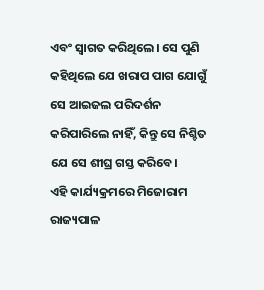ଏବଂ ସ୍ୱାଗତ କରିଥିଲେ। ସେ ପୁଣି କହିଥିଲେ ଯେ ଖରାପ ପାଗ ଯୋଗୁଁ ସେ ଆଇଜଲ ପରିଦର୍ଶନ କରିପାରିଲେ ନାହିଁ, କିନ୍ତୁ ସେ ନିଶ୍ଚିତ ଯେ ସେ ଶୀଘ୍ର ଗସ୍ତ କରିବେ।
ଏହି କାର୍ଯ୍ୟକ୍ରମରେ ମିଜୋରାମ ରାଜ୍ୟପାଳ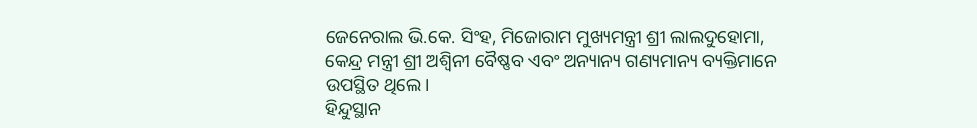ଜେନେରାଲ ଭି.କେ. ସିଂହ, ମିଜୋରାମ ମୁଖ୍ୟମନ୍ତ୍ରୀ ଶ୍ରୀ ଲାଲଦୁହୋମା, କେନ୍ଦ୍ର ମନ୍ତ୍ରୀ ଶ୍ରୀ ଅଶ୍ୱିନୀ ବୈଷ୍ଣବ ଏବଂ ଅନ୍ୟାନ୍ୟ ଗଣ୍ୟମାନ୍ୟ ବ୍ୟକ୍ତିମାନେ ଉପସ୍ଥିତ ଥିଲେ।
ହିନ୍ଦୁସ୍ଥାନ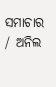ସମାଚାର / ଅନିଲ